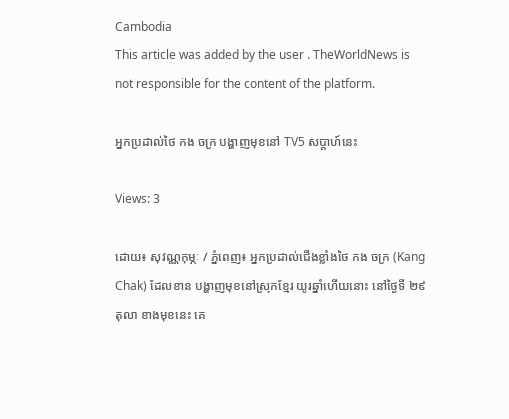Cambodia
This article was added by the user . TheWorldNews is not responsible for the content of the platform.

អ្នកប្រដាល់ថៃ កង ចក្រ បង្ហាញមុខនៅ TV5 សប្ដាហ៍នេះ

Views: 3

ដោយ៖ សុវណ្ណកុម្ភៈ / ភ្នំពេញ៖ អ្នកប្រដាល់ជើងខ្លាំងថៃ កង ចក្រ (Kang Chak) ដែលខាន បង្ហាញមុខនៅស្រុកខ្មែរ យូរឆ្នាំហើយនោះ នៅថ្ងៃទី ២៩ តុលា ខាងមុខនេះ គេ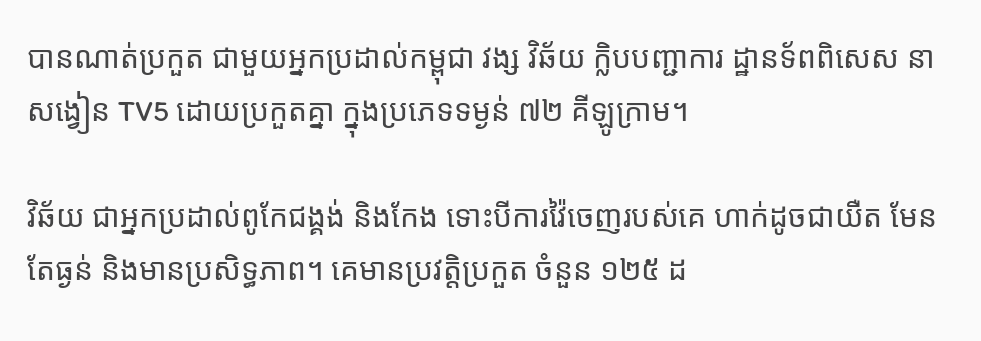បានណាត់ប្រកួត ជាមួយអ្នកប្រដាល់កម្ពុជា វង្ស វិឆ័យ ក្លិបបញ្ជាការ ដ្ឋានទ័ពពិសេស នាសង្វៀន TV5 ដោយប្រកួតគ្នា ក្នុងប្រភេទទម្ងន់ ៧២ គីឡូក្រាម។

វិឆ័យ ជាអ្នកប្រដាល់ពូកែជង្គង់ និងកែង ទោះបីការវ៉ៃចេញរបស់គេ ហាក់ដូចជាយឺត មែន តែធ្ងន់ និងមានប្រសិទ្ធភាព។ គេមានប្រវត្តិប្រកួត ចំនួន ១២៥ ដ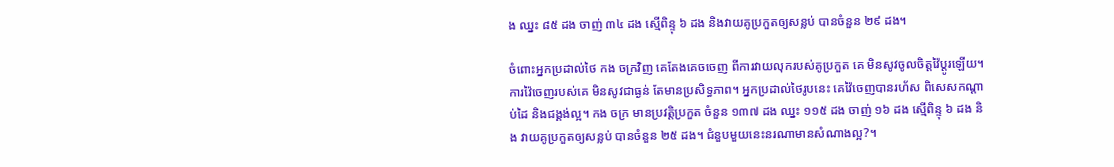ង ឈ្នះ ៨៥ ដង ចាញ់ ៣៤ ដង ស្មើពិន្ទុ ៦ ដង និងវាយគូប្រកួតឲ្យសន្លប់ បានចំនួន ២៩ ដង។

ចំពោះអ្នកប្រដាល់ថៃ កង ចក្រវិញ គេតែងគេចចេញ ពីការវាយលុករបស់គូប្រកួត គេ មិនសូវចូលចិត្តវ៉ៃប្ដូរឡើយ។ ការវ៉ៃចេញរបស់គេ មិនសូវជាធ្ងន់ តែមានប្រសិទ្ធភាព។ អ្នកប្រដាល់ថៃរូបនេះ គេវ៉ៃចេញបានរហ័ស ពិសេសកណ្ដាប់ដៃ និងជង្គង់ល្អ។ កង ចក្រ មានប្រវត្តិប្រកួត ចំនួន ១៣៧ ដង ឈ្នះ ១១៥ ដង ចាញ់ ១៦ ដង ស្មើពិន្ទុ ៦ ដង និង វាយគូប្រកួតឲ្យសន្លប់ បានចំនួន ២៥ ដង។ ជំនួបមួយនេះនរណាមានសំណាងល្អ?។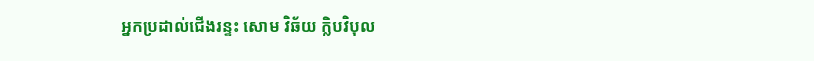អ្នកប្រដាល់ជើងរន្ទះ សោម វិឆ័យ ក្លិបវិបុល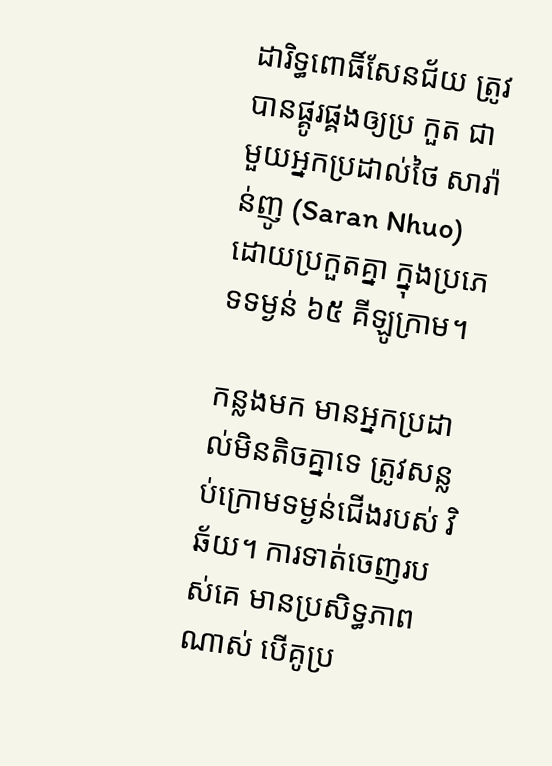ដារិទ្ធពោធិ៍សែនជ័យ ត្រូវបានផ្គូរផ្គងឲ្យប្រ កួត ជាមួយអ្នកប្រដាល់ថៃ សារ៉ាន់ញូ (Saran Nhuo) ដោយប្រកួតគ្នា ក្នុងប្រភេទទម្ងន់ ៦៥ គីឡូក្រាម។

កន្លងមក មានអ្នកប្រដាល់មិនតិចគ្នាទេ ត្រូវសន្លប់ក្រោមទម្ងន់ជើងរបស់ វិឆ័យ។ ការទាត់ចេញរបស់គេ មានប្រសិទ្ធភាពណាស់ បើគូប្រ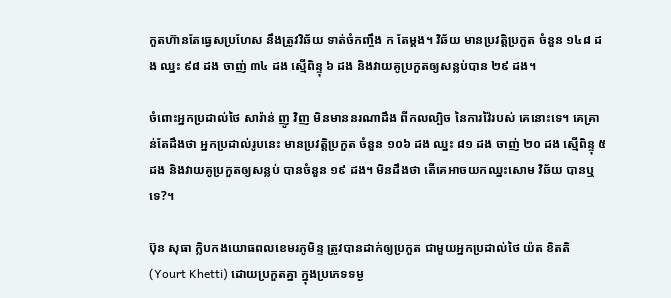កួតហ៊ានតែធ្វេសប្រហែស នឹងត្រូវវិឆ័យ ទាត់ចំកញ្ចឹង ក តែម្ដង។ វិឆ័យ មានប្រវត្តិប្រកួត ចំនួន ១៤៨ ដង ឈ្នះ ៩៨ ដង ចាញ់ ៣៤ ដង ស្មើពិន្ទុ ៦ ដង និងវាយគូប្រកួតឲ្យសន្លប់បាន ២៩ ដង។

ចំពោះអ្នកប្រដាល់ថៃ សារ៉ាន់ ញូ វិញ មិនមាននរណាដឹង ពីកលល្បិច នៃការវ៉ៃរបស់ គេនោះទេ។ គេគ្រាន់តែដឹងថា អ្នកប្រដាល់រូបនេះ មានប្រវត្តិប្រកួត ចំនួន ១០៦ ដង ឈ្នះ ៨១ ដង ចាញ់ ២០ ដង ស្មើពិន្ទុ ៥ ដង និងវាយគូប្រកួតឲ្យសន្លប់ បានចំនួន ១៩ ដង។ មិនដឹងថា តើគេអាចយកឈ្នះសោម វិឆ័យ បានឬទេ?។

ប៊ុន សុធា ក្លិបកងយោធពលខេមរភូមិន្ទ ត្រូវបានដាក់ឲ្យប្រកួត ជាមួយអ្នកប្រដាល់ថៃ យ៉ត ខិតតិ (Yourt Khetti) ដោយប្រកួតគ្នា ក្នុងប្រភេទទម្ង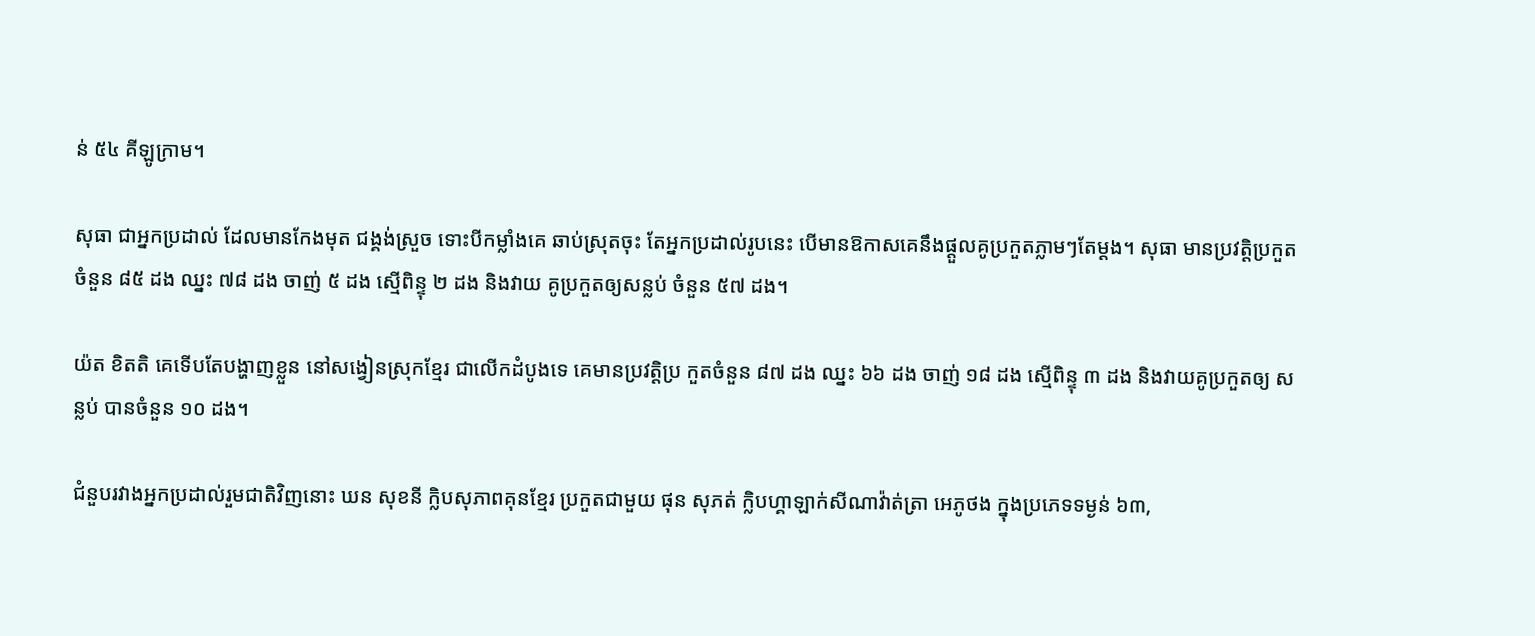ន់ ៥៤ គីឡូក្រាម។

សុធា ជាអ្នកប្រដាល់ ដែលមានកែងមុត ជង្គង់ស្រួច ទោះបីកម្លាំងគេ ឆាប់ស្រុតចុះ តែអ្នកប្រដាល់រូបនេះ បើមានឱកាសគេនឹងផ្ដួលគូប្រកួតភ្លាមៗតែម្ដង។ សុធា មានប្រវត្តិប្រកួតចំនួន ៨៥ ដង ឈ្នះ ៧៨ ដង ចាញ់ ៥ ដង ស្មើពិន្ទុ ២ ដង និងវាយ គូប្រកួតឲ្យសន្លប់ ចំនួន ៥៧ ដង។

យ៉ត ខិតតិ គេទើបតែបង្ហាញខ្លួន នៅសង្វៀនស្រុកខ្មែរ ជាលើកដំបូងទេ គេមានប្រវត្តិប្រ កួតចំនួន ៨៧ ដង ឈ្នះ ៦៦ ដង ចាញ់ ១៨ ដង ស្មើពិន្ទុ ៣ ដង និងវាយគូប្រកួតឲ្យ សន្លប់ បានចំនួន ១០ ដង។

ជំនួបរវាងអ្នកប្រដាល់រួមជាតិវិញនោះ ឃន សុខនី ក្លិបសុភាពគុនខ្មែរ ប្រកួតជាមួយ ផុន សុភត់ ក្លិបហ្គាឡាក់សីណាវ៉ាត់ត្រា អេភូថង ក្នុងប្រភេទទម្ងន់ ៦៣,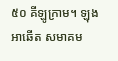៥០ គីឡូក្រាម។ ឡុង អាឆើត សមាគម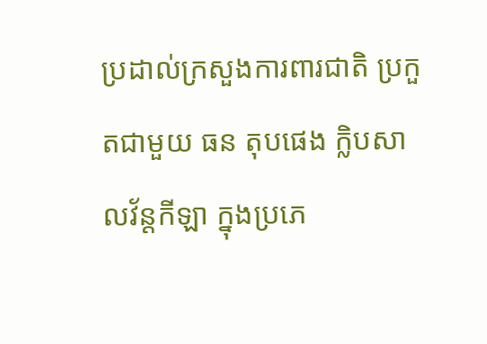ប្រដាល់ក្រសួងការពារជាតិ ប្រកួតជាមួយ ធន តុបផេង ក្លិបសាលវ័ន្ដកីឡា ក្នុងប្រភេ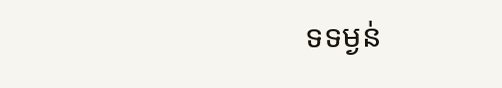ទទម្ងន់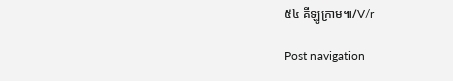៥៤ គីឡូក្រាម៕/V/r

Post navigation